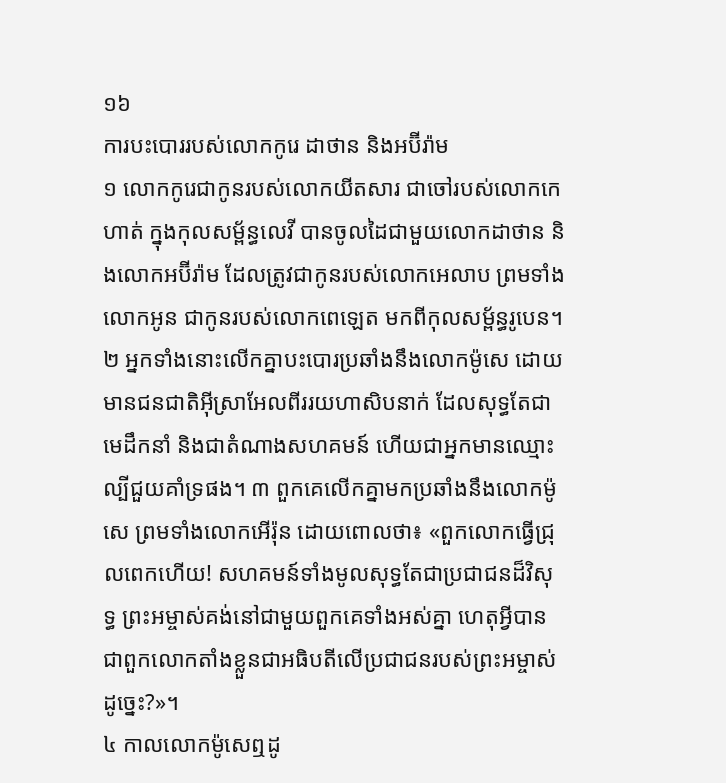១៦
ការបះបោររបស់លោកកូរេ ដាថាន និងអប៊ីរ៉ាម
១ លោកកូរេជាកូនរបស់លោកយីតសារ ជាចៅរបស់លោកកេហាត់ ក្នុងកុលសម្ព័ន្ធលេវី បានចូលដៃជាមួយលោកដាថាន និងលោកអប៊ីរ៉ាម ដែលត្រូវជាកូនរបស់លោកអេលាប ព្រមទាំងលោកអូន ជាកូនរបស់លោកពេឡេត មកពីកុលសម្ព័ន្ធរូបេន។ ២ អ្នកទាំងនោះលើកគ្នាបះបោរប្រឆាំងនឹងលោកម៉ូសេ ដោយមានជនជាតិអ៊ីស្រាអែលពីររយហាសិបនាក់ ដែលសុទ្ធតែជាមេដឹកនាំ និងជាតំណាងសហគមន៍ ហើយជាអ្នកមានឈ្មោះល្បីជួយគាំទ្រផង។ ៣ ពួកគេលើកគ្នាមកប្រឆាំងនឹងលោកម៉ូសេ ព្រមទាំងលោកអើរ៉ុន ដោយពោលថា៖ «ពួកលោកធ្វើជ្រុលពេកហើយ! សហគមន៍ទាំងមូលសុទ្ធតែជាប្រជាជនដ៏វិសុទ្ធ ព្រះអម្ចាស់គង់នៅជាមួយពួកគេទាំងអស់គ្នា ហេតុអ្វីបានជាពួកលោកតាំងខ្លួនជាអធិបតីលើប្រជាជនរបស់ព្រះអម្ចាស់ដូច្នេះ?»។
៤ កាលលោកម៉ូសេឮដូ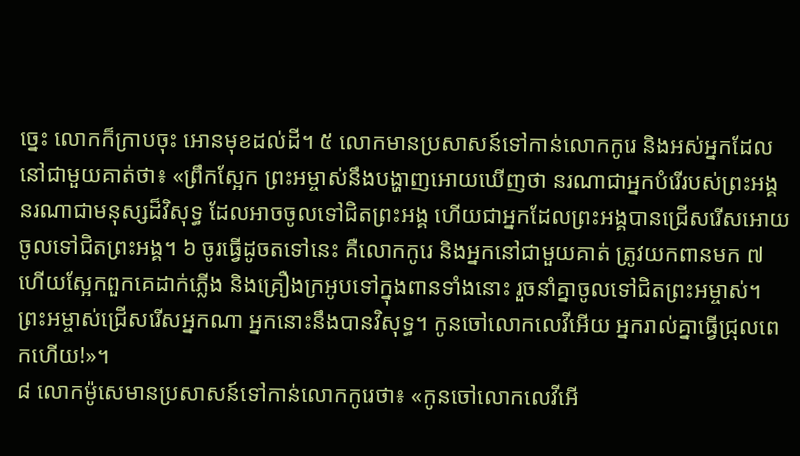ច្នេះ លោកក៏ក្រាបចុះ អោនមុខដល់ដី។ ៥ លោកមានប្រសាសន៍ទៅកាន់លោកកូរេ និងអស់អ្នកដែលនៅជាមួយគាត់ថា៖ «ព្រឹកស្អែក ព្រះអម្ចាស់នឹងបង្ហាញអោយឃើញថា នរណាជាអ្នកបំរើរបស់ព្រះអង្គ នរណាជាមនុស្សដ៏វិសុទ្ធ ដែលអាចចូលទៅជិតព្រះអង្គ ហើយជាអ្នកដែលព្រះអង្គបានជ្រើសរើសអោយចូលទៅជិតព្រះអង្គ។ ៦ ចូរធ្វើដូចតទៅនេះ គឺលោកកូរេ និងអ្នកនៅជាមួយគាត់ ត្រូវយកពានមក ៧ ហើយស្អែកពួកគេដាក់ភ្លើង និងគ្រឿងក្រអូបទៅក្នុងពានទាំងនោះ រួចនាំគ្នាចូលទៅជិតព្រះអម្ចាស់។ ព្រះអម្ចាស់ជ្រើសរើសអ្នកណា អ្នកនោះនឹងបានវិសុទ្ធ។ កូនចៅលោកលេវីអើយ អ្នករាល់គ្នាធ្វើជ្រុលពេកហើយ!»។
៨ លោកម៉ូសេមានប្រសាសន៍ទៅកាន់លោកកូរេថា៖ «កូនចៅលោកលេវីអើ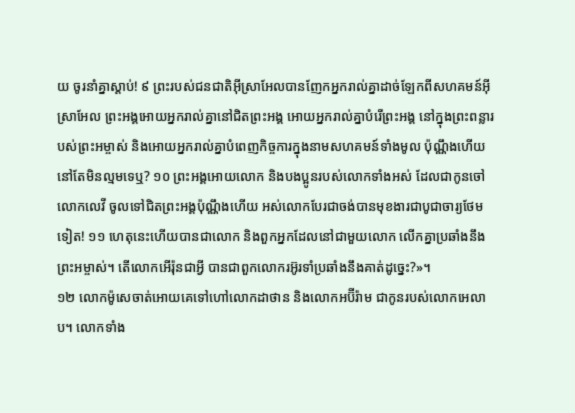យ ចូរនាំគ្នាស្ដាប់! ៩ ព្រះរបស់ជនជាតិអ៊ីស្រាអែលបានញែកអ្នករាល់គ្នាដាច់ឡែកពីសហគមន៍អ៊ីស្រាអែល ព្រះអង្គអោយអ្នករាល់គ្នានៅជិតព្រះអង្គ អោយអ្នករាល់គ្នាបំរើព្រះអង្គ នៅក្នុងព្រះពន្លារបស់ព្រះអម្ចាស់ និងអោយអ្នករាល់គ្នាបំពេញកិច្ចការក្នុងនាមសហគមន៍ទាំងមូល ប៉ុណ្ណឹងហើយនៅតែមិនល្មមទេឬ? ១០ ព្រះអង្គអោយលោក និងបងប្អូនរបស់លោកទាំងអស់ ដែលជាកូនចៅលោកលេវី ចូលទៅជិតព្រះអង្គប៉ុណ្ណឹងហើយ អស់លោកបែរជាចង់បានមុខងារជាបូជាចារ្យថែមទៀត! ១១ ហេតុនេះហើយបានជាលោក និងពួកអ្នកដែលនៅជាមួយលោក លើកគ្នាប្រឆាំងនឹងព្រះអម្ចាស់។ តើលោកអើរ៉ុនជាអ្វី បានជាពួកលោករអ៊ូរទាំប្រឆាំងនឹងគាត់ដូច្នេះ?»។
១២ លោកម៉ូសេចាត់អោយគេទៅហៅលោកដាថាន និងលោកអប៊ីរ៉ាម ជាកូនរបស់លោកអេលាប។ លោកទាំង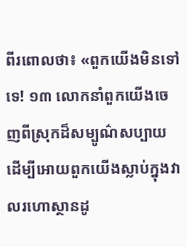ពីរពោលថា៖ «ពួកយើងមិនទៅទេ! ១៣ លោកនាំពួកយើងចេញពីស្រុកដ៏សម្បូណ៌សប្បាយ ដើម្បីអោយពួកយើងស្លាប់ក្នុងវាលរហោស្ថានដូ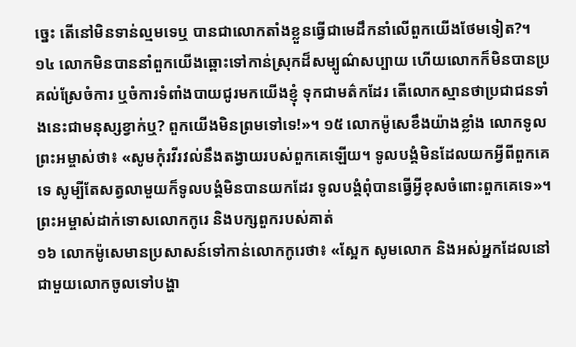ច្នេះ តើនៅមិនទាន់ល្មមទេឬ បានជាលោកតាំងខ្លួនធ្វើជាមេដឹកនាំលើពួកយើងថែមទៀត?។ ១៤ លោកមិនបាននាំពួកយើងឆ្ពោះទៅកាន់ស្រុកដ៏សម្បូណ៌សប្បាយ ហើយលោកក៏មិនបានប្រគល់ស្រែចំការ ឬចំការទំពាំងបាយជូរមកយើងខ្ញុំ ទុកជាមត៌កដែរ តើលោកស្មានថាប្រជាជនទាំងនេះជាមនុស្សខ្វាក់ឬ? ពួកយើងមិនព្រមទៅទេ!»។ ១៥ លោកម៉ូសេខឹងយ៉ាងខ្លាំង លោកទូលព្រះអម្ចាស់ថា៖ «សូមកុំរវីរវល់នឹងតង្វាយរបស់ពួកគេឡើយ។ ទូលបង្គំមិនដែលយកអ្វីពីពួកគេទេ សូម្បីតែសត្វលាមួយក៏ទូលបង្គំមិនបានយកដែរ ទូលបង្គំពុំបានធ្វើអ្វីខុសចំពោះពួកគេទេ»។
ព្រះអម្ចាស់ដាក់ទោសលោកកូរេ និងបក្សពួករបស់គាត់
១៦ លោកម៉ូសេមានប្រសាសន៍ទៅកាន់លោកកូរេថា៖ «ស្អែក សូមលោក និងអស់អ្នកដែលនៅជាមួយលោកចូលទៅបង្ហា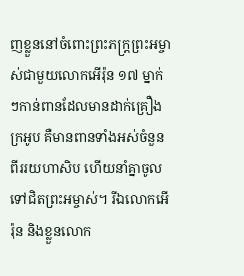ញខ្លួននៅចំពោះព្រះភក្ត្រព្រះអម្ចាស់ជាមួយលោកអើរ៉ុន ១៧ ម្នាក់ៗកាន់ពានដែលមានដាក់គ្រឿងក្រអូប គឺមានពានទាំងអស់ចំនួនពីររយហាសិប ហើយនាំគ្នាចូលទៅជិតព្រះអម្ចាស់។ រីឯលោកអើរ៉ុន និងខ្លួនលោក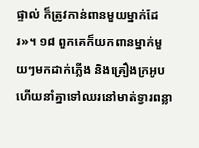ផ្ទាល់ ក៏ត្រូវកាន់ពានមួយម្នាក់ដែរ»។ ១៨ ពួកគេក៏យកពានម្នាក់មួយៗមកដាក់ភ្លើង និងគ្រឿងក្រអូប ហើយនាំគ្នាទៅឈរនៅមាត់ទ្វារពន្លា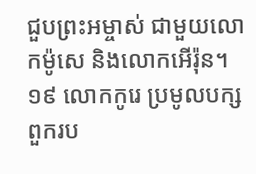ជួបព្រះអម្ចាស់ ជាមួយលោកម៉ូសេ និងលោកអើរ៉ុន។ ១៩ លោកកូរេ ប្រមូលបក្សពួករប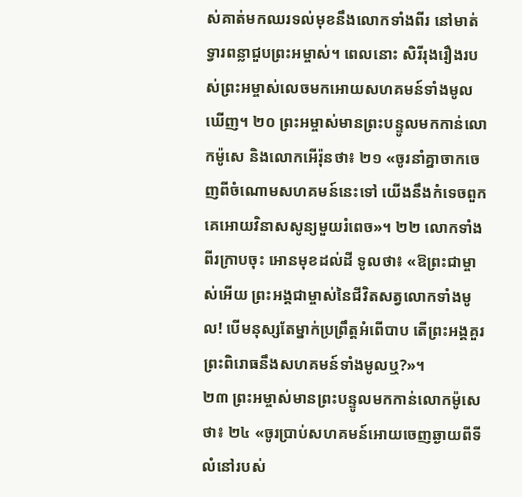ស់គាត់មកឈរទល់មុខនឹងលោកទាំងពីរ នៅមាត់ទ្វារពន្លាជួបព្រះអម្ចាស់។ ពេលនោះ សិរីរុងរឿងរបស់ព្រះអម្ចាស់លេចមកអោយសហគមន៍ទាំងមូលឃើញ។ ២០ ព្រះអម្ចាស់មានព្រះបន្ទូលមកកាន់លោកម៉ូសេ និងលោកអើរ៉ុនថា៖ ២១ «ចូរនាំគ្នាចាកចេញពីចំណោមសហគមន៍នេះទៅ យើងនឹងកំទេចពួកគេអោយវិនាសសូន្យមួយរំពេច»។ ២២ លោកទាំងពីរក្រាបចុះ អោនមុខដល់ដី ទូលថា៖ «ឱព្រះជាម្ចាស់អើយ ព្រះអង្គជាម្ចាស់នៃជីវិតសត្វលោកទាំងមូល! បើមនុស្សតែម្នាក់ប្រព្រឹត្តអំពើបាប តើព្រះអង្គគួរព្រះពិរោធនឹងសហគមន៍ទាំងមូលឬ?»។
២៣ ព្រះអម្ចាស់មានព្រះបន្ទូលមកកាន់លោកម៉ូសេថា៖ ២៤ «ចូរប្រាប់សហគមន៍អោយចេញឆ្ងាយពីទីលំនៅរបស់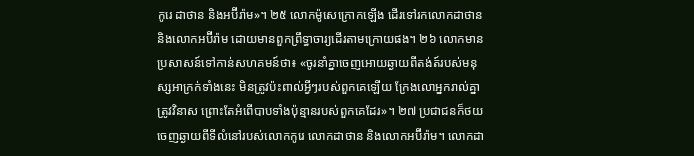កូរេ ដាថាន និងអប៊ីរ៉ាម»។ ២៥ លោកម៉ូសេក្រោកឡើង ដើរទៅរកលោកដាថាន និងលោកអប៊ីរ៉ាម ដោយមានពួកព្រឹទ្ធាចារ្យដើរតាមក្រោយផង។ ២៦ លោកមានប្រសាសន៍ទៅកាន់សហគមន៍ថា៖ «ចូរនាំគ្នាចេញអោយឆ្ងាយពីតង់ត៍របស់មនុស្សអាក្រក់ទាំងនេះ មិនត្រូវប៉ះពាល់អ្វីៗរបស់ពួកគេឡើយ ក្រែងលោអ្នករាល់គ្នាត្រូវវិនាស ព្រោះតែអំពើបាបទាំងប៉ុន្មានរបស់ពួកគេដែរ»។ ២៧ ប្រជាជនក៏ថយចេញឆ្ងាយពីទីលំនៅរបស់លោកកូរេ លោកដាថាន និងលោកអប៊ីរ៉ាម។ លោកដា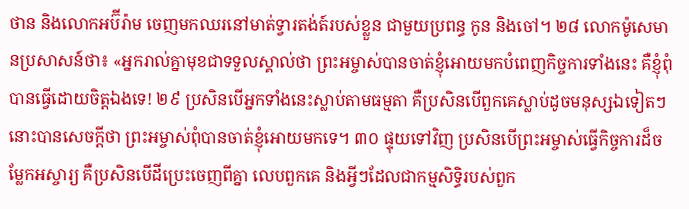ថាន និងលោកអប៊ីរ៉ាម ចេញមកឈរនៅមាត់ទ្វារតង់ត៍របស់ខ្លួន ជាមួយប្រពន្ធ កូន និងចៅ។ ២៨ លោកម៉ូសេមានប្រសាសន៍ថា៖ «អ្នករាល់គ្នាមុខជាទទួលស្គាល់ថា ព្រះអម្ចាស់បានចាត់ខ្ញុំអោយមកបំពេញកិច្ចការទាំងនេះ គឺខ្ញុំពុំបានធ្វើដោយចិត្តឯងទេ! ២៩ ប្រសិនបើអ្នកទាំងនេះស្លាប់តាមធម្មតា គឺប្រសិនបើពួកគេស្លាប់ដូចមនុស្សឯទៀតៗ នោះបានសេចក្ដីថា ព្រះអម្ចាស់ពុំបានចាត់ខ្ញុំអោយមកទេ។ ៣០ ផ្ទុយទៅវិញ ប្រសិនបើព្រះអម្ចាស់ធ្វើកិច្ចការដ៏ចម្លែកអស្ចារ្យ គឺប្រសិនបើដីប្រេះចេញពីគ្នា លេបពួកគេ និងអ្វីៗដែលជាកម្មសិទ្ធិរបស់ពួក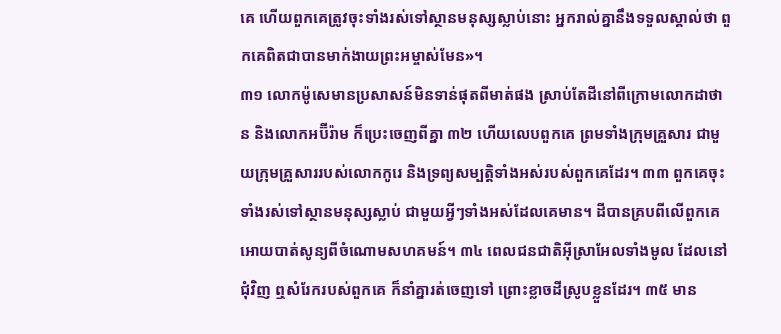គេ ហើយពួកគេត្រូវចុះទាំងរស់ទៅស្ថានមនុស្សស្លាប់នោះ អ្នករាល់គ្នានឹងទទួលស្គាល់ថា ពួកគេពិតជាបានមាក់ងាយព្រះអម្ចាស់មែន»។
៣១ លោកម៉ូសេមានប្រសាសន៍មិនទាន់ផុតពីមាត់ផង ស្រាប់តែដីនៅពីក្រោមលោកដាថាន និងលោកអប៊ីរ៉ាម ក៏ប្រេះចេញពីគ្នា ៣២ ហើយលេបពួកគេ ព្រមទាំងក្រុមគ្រួសារ ជាមួយក្រុមគ្រួសាររបស់លោកកូរេ និងទ្រព្យសម្បត្តិទាំងអស់របស់ពួកគេដែរ។ ៣៣ ពួកគេចុះទាំងរស់ទៅស្ថានមនុស្សស្លាប់ ជាមួយអ្វីៗទាំងអស់ដែលគេមាន។ ដីបានគ្របពីលើពួកគេ អោយបាត់សូន្យពីចំណោមសហគមន៍។ ៣៤ ពេលជនជាតិអ៊ីស្រាអែលទាំងមូល ដែលនៅជុំវិញ ឮសំរែករបស់ពួកគេ ក៏នាំគ្នារត់ចេញទៅ ព្រោះខ្លាចដីស្រូបខ្លួនដែរ។ ៣៥ មាន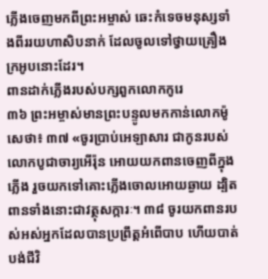ភ្លើងចេញមកពីព្រះអម្ចាស់ ឆេះកំទេចមនុស្សទាំងពីររយហាសិបនាក់ ដែលចូលទៅថ្វាយគ្រឿងក្រអូបនោះដែរ។
ពានដាក់ភ្លើងរបស់បក្សពួកលោកកូរេ
៣៦ ព្រះអម្ចាស់មានព្រះបន្ទូលមកកាន់លោកម៉ូសេថា៖ ៣៧ «ចូរប្រាប់អេឡាសារ ជាកូនរបស់លោកបូជាចារ្យអើរ៉ុន អោយយកពានចេញពីក្នុងភ្លើង រួចយកទៅគោះភ្លើងចោលអោយឆ្ងាយ ដ្បិតពានទាំងនោះជាវត្ថុសក្ការៈ។ ៣៨ ចូរយកពានរបស់អស់អ្នកដែលបានប្រព្រឹត្តអំពើបាប ហើយបាត់បង់ជីវិ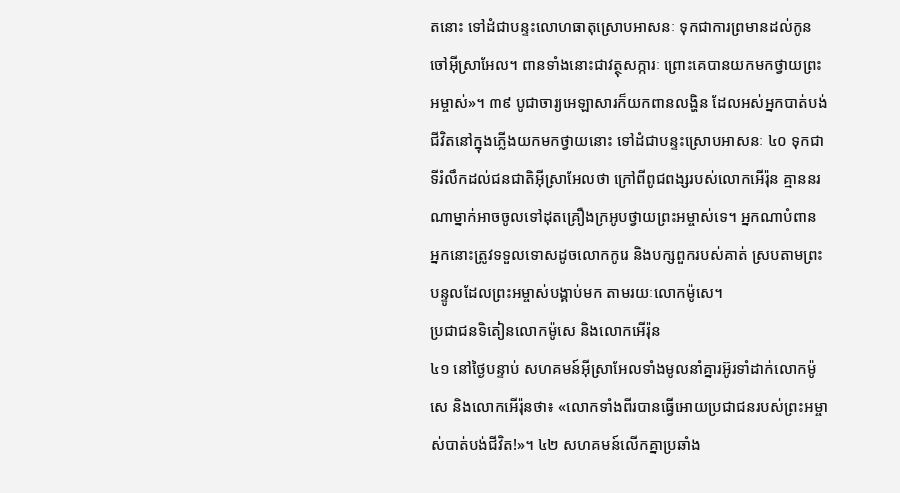តនោះ ទៅដំជាបន្ទះលោហធាតុស្រោបអាសនៈ ទុកជាការព្រមានដល់កូនចៅអ៊ីស្រាអែល។ ពានទាំងនោះជាវត្ថុសក្ការៈ ព្រោះគេបានយកមកថ្វាយព្រះអម្ចាស់»។ ៣៩ បូជាចារ្យអេឡាសារក៏យកពានលង្ហិន ដែលអស់អ្នកបាត់បង់ជីវិតនៅក្នុងភ្លើងយកមកថ្វាយនោះ ទៅដំជាបន្ទះស្រោបអាសនៈ ៤០ ទុកជាទីរំលឹកដល់ជនជាតិអ៊ីស្រាអែលថា ក្រៅពីពូជពង្សរបស់លោកអើរ៉ុន គ្មាននរណាម្នាក់អាចចូលទៅដុតគ្រឿងក្រអូបថ្វាយព្រះអម្ចាស់ទេ។ អ្នកណាបំពាន អ្នកនោះត្រូវទទួលទោសដូចលោកកូរេ និងបក្សពួករបស់គាត់ ស្របតាមព្រះបន្ទូលដែលព្រះអម្ចាស់បង្គាប់មក តាមរយៈលោកម៉ូសេ។
ប្រជាជនទិតៀនលោកម៉ូសេ និងលោកអើរ៉ុន
៤១ នៅថ្ងៃបន្ទាប់ សហគមន៍អ៊ីស្រាអែលទាំងមូលនាំគ្នារអ៊ូរទាំដាក់លោកម៉ូសេ និងលោកអើរ៉ុនថា៖ «លោកទាំងពីរបានធ្វើអោយប្រជាជនរបស់ព្រះអម្ចាស់បាត់បង់ជីវិត!»។ ៤២ សហគមន៍លើកគ្នាប្រឆាំង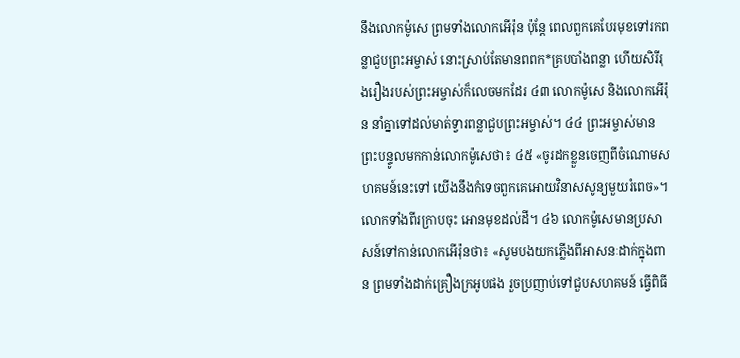នឹងលោកម៉ូសេ ព្រមទាំងលោកអើរ៉ុន ប៉ុន្តែ ពេលពួកគេបែរមុខទៅរកពន្លាជួបព្រះអម្ចាស់ នោះស្រាប់តែមានពពក*គ្របបាំងពន្លា ហើយសិរីរុងរឿងរបស់ព្រះអម្ចាស់ក៏លេចមកដែរ ៤៣ លោកម៉ូសេ និងលោកអើរ៉ុន នាំគ្នាទៅដល់មាត់ទ្វារពន្លាជួបព្រះអម្ចាស់។ ៤៤ ព្រះអម្ចាស់មានព្រះបន្ទូលមកកាន់លោកម៉ូសេថា៖ ៤៥ «ចូរដកខ្លួនចេញពីចំណោមសហគមន៍នេះទៅ យើងនឹងកំទេចពួកគេអោយវិនាសសូន្យមួយរំពេច»។ លោកទាំងពីរក្រាបចុះ អោនមុខដល់ដី។ ៤៦ លោកម៉ូសេមានប្រសាសន៍ទៅកាន់លោកអើរ៉ុនថា៖ «សូមបងយកភ្លើងពីអាសនៈដាក់ក្នុងពាន ព្រមទាំងដាក់គ្រឿងក្រអូបផង រួចប្រញាប់ទៅជួបសហគមន៍ ធ្វើពិធី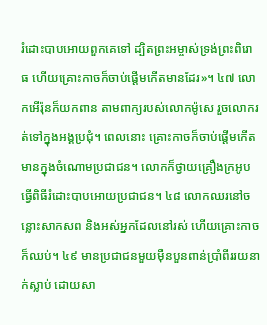រំដោះបាបអោយពួកគេទៅ ដ្បិតព្រះអម្ចាស់ទ្រង់ព្រះពិរោធ ហើយគ្រោះកាចក៏ចាប់ផ្ដើមកើតមានដែរ»។ ៤៧ លោកអើរ៉ុនក៏យកពាន តាមពាក្យរបស់លោកម៉ូសេ រួចលោករត់ទៅក្នុងអង្គប្រជុំ។ ពេលនោះ គ្រោះកាចក៏ចាប់ផ្ដើមកើតមានក្នុងចំណោមប្រជាជន។ លោកក៏ថ្វាយគ្រឿងក្រអូប ធ្វើពិធីរំដោះបាបអោយប្រជាជន។ ៤៨ លោកឈរនៅចន្លោះសាកសព និងអស់អ្នកដែលនៅរស់ ហើយគ្រោះកាចក៏ឈប់។ ៤៩ មានប្រជាជនមួយម៉ឺនបួនពាន់ប្រាំពីររយនាក់ស្លាប់ ដោយសា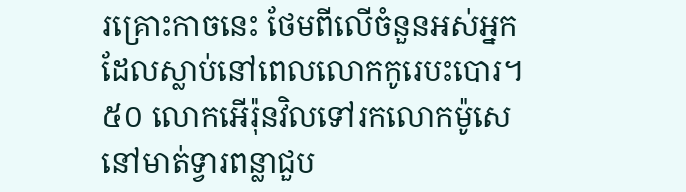រគ្រោះកាចនេះ ថែមពីលើចំនួនអស់អ្នកដែលស្លាប់នៅពេលលោកកូរេបះបោរ។ ៥០ លោកអើរ៉ុនវិលទៅរកលោកម៉ូសេ នៅមាត់ទ្វារពន្លាជួប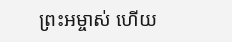ព្រះអម្ចាស់ ហើយ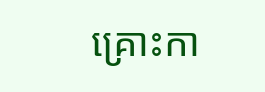គ្រោះកា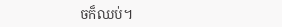ចក៏ឈប់។